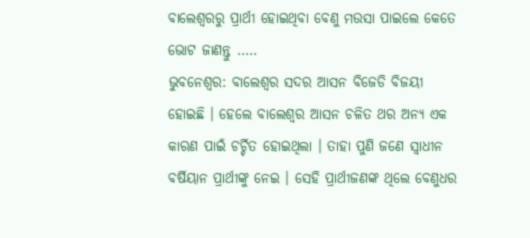ବାଲେଶ୍ୱରରୁ ପ୍ରାର୍ଥୀ ହୋଇଥିବା ବେଣୁ ମଉସା ପାଇଲେ କେତେ ଭୋଟ ଜାଣନ୍ତୁ …..
ଭୁବନେଶ୍ୱର: ବାଲେଶ୍ୱର ସଦର ଆସନ ବିଜେଡି ବିଜୟୀ ହୋଇଛି । ହେଲେ ବାଲେଶ୍ୱର ଆସନ ଚଳିତ ଥର ଅନ୍ୟ ଏକ କାରଣ ପାଇଁ ଚର୍ଚ୍ଚିତ ହୋଇଥିଲା । ତାହା ପୁଣି ଜଣେ ସ୍ୱାଧୀନ ବର୍ଷିୟାନ ପ୍ରାର୍ଥୀଙ୍କୁ ନେଇ । ସେହି ପ୍ରାର୍ଥୀଜଣଙ୍କ ଥିଲେ ବେଣୁଧର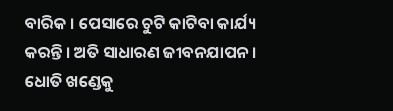ବାରିକ । ପେସାରେ ଚୁଟି କାଟିବା କାର୍ଯ୍ୟ କରନ୍ତି । ଅତି ସାଧାରଣ ଜୀବନଯାପନ । ଧୋତି ଖଣ୍ଡେକୁ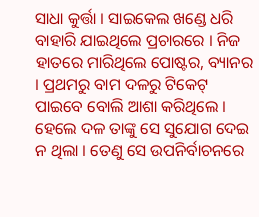ସାଧା କୁର୍ତ୍ତା । ସାଇକେଲ ଖଣ୍ଡେ ଧରି ବାହାରି ଯାଇଥିଲେ ପ୍ରଚାରରେ । ନିଜ ହାତରେ ମାରିଥିଲେ ପୋଷ୍ଟର, ବ୍ୟାନର । ପ୍ରଥମରୁ ବାମ ଦଳରୁ ଟିକେଟ୍ ପାଇବେ ବୋଲି ଆଶା କରିଥିଲେ । ହେଲେ ଦଳ ତାଙ୍କୁ ସେ ସୁଯୋଗ ଦେଇ ନ ଥିଲା । ତେଣୁ ସେ ଉପନିର୍ବାଚନରେ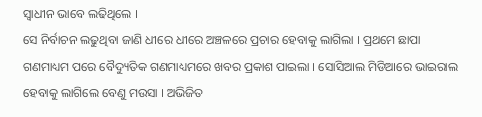ସ୍ୱାଧୀନ ଭାବେ ଲଢିଥିଲେ ।
ସେ ନିର୍ବାଚନ ଲଢୁଥିବା ଜାଣି ଧୀରେ ଧୀରେ ଅଞ୍ଚଳରେ ପ୍ରଚାର ହେବାକୁ ଲାଗିଲା । ପ୍ରଥମେ ଛାପା ଗଣମାଧ୍ୟମ ପରେ ବୈଦ୍ୟୁତିକ ଗଣମାଧ୍ୟମରେ ଖବର ପ୍ରକାଶ ପାଇଲା । ସୋସିଆଲ ମିଡିଆରେ ଭାଇରାଲ ହେବାକୁ ଲାଗିଲେ ବେଣୁ ମଉସା । ଅଭିଜିତ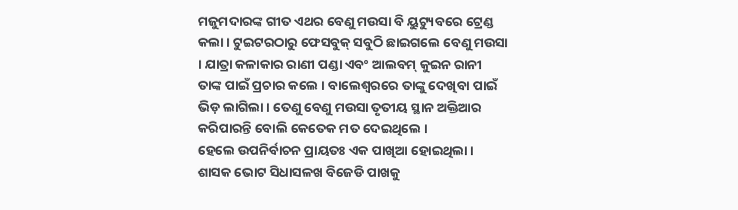ମଜୁମଦାରଙ୍କ ଗୀତ ଏଥର ବେଣୁ ମଉସା ବି ୟୁଟ୍ୟୁବରେ ଟ୍ରେଣ୍ଡ କଲା । ଟୁଇଟରଠାରୁ ଫେସବୁକ୍ ସବୁଠି ଛାଇଗଲେ ବେଣୁ ମଉସା । ଯାତ୍ରା କଳାକାର ରାଣୀ ପଣ୍ଡା ଏବଂ ଆଲବମ୍ କୁଇନ ରାନୀ ତାଙ୍କ ପାଇଁ ପ୍ରଚାର କଲେ । ବାଲେଶ୍ୱରରେ ତାଙ୍କୁ ଦେଖିବା ପାଇଁ ଭିଡ଼ ଲାଗିଲା । ତେଣୁ ବେଣୁ ମଉସା ତୃତୀୟ ସ୍ଥାନ ଅକ୍ତିଆର କରିପାରନ୍ତି ବୋଲି କେତେକ ମତ ଦେଇଥିଲେ ।
ହେଲେ ଉପନିର୍ବାଚନ ପ୍ରାୟତଃ ଏକ ପାଖିଆ ହୋଇଥିଲା । ଶାସକ ଭୋଟ ସିଧାସଳଖ ବିଜେଡି ପାଖକୁ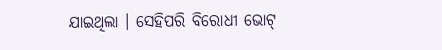ଯାଇଥିଲା । ସେହିପରି ବିରୋଧୀ ଭୋଟ୍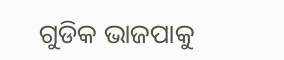ଗୁଡିକ ଭାଜପାକୁ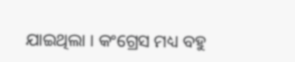ଯାଇଥିଲା । କଂଗ୍ରେସ ମଧ୍ୟ ବହୁ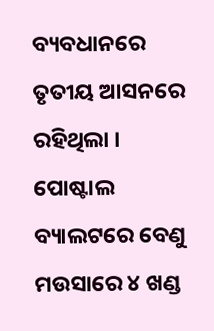ବ୍ୟବଧାନରେ ତୃତୀୟ ଆସନରେ ରହିଥିଲା । ପୋଷ୍ଟାଲ ବ୍ୟାଲଟରେ ବେଣୁ ମଉସାରେ ୪ ଖଣ୍ଡ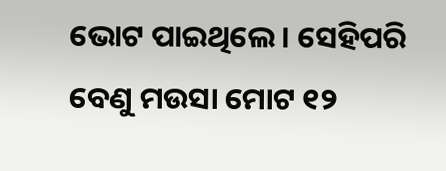ଭୋଟ ପାଇଥିଲେ । ସେହିପରି ବେଣୁ ମଉସା ମୋଟ ୧୨